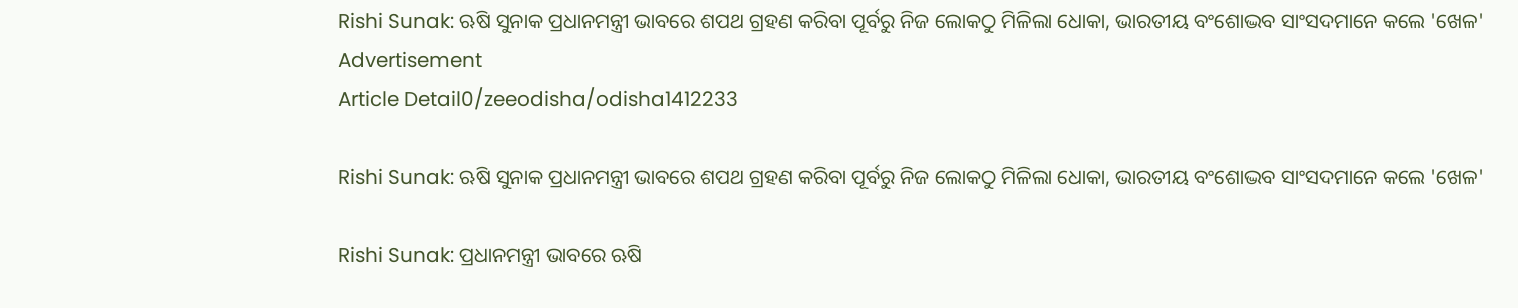Rishi Sunak: ଋଷି ସୁନାକ ପ୍ରଧାନମନ୍ତ୍ରୀ ଭାବରେ ଶପଥ ଗ୍ରହଣ କରିବା ପୂର୍ବରୁ ନିଜ ଲୋକଠୁ ମିଳିଲା ଧୋକା, ଭାରତୀୟ ବଂଶୋଦ୍ଭବ ସାଂସଦମାନେ କଲେ 'ଖେଳ'
Advertisement
Article Detail0/zeeodisha/odisha1412233

Rishi Sunak: ଋଷି ସୁନାକ ପ୍ରଧାନମନ୍ତ୍ରୀ ଭାବରେ ଶପଥ ଗ୍ରହଣ କରିବା ପୂର୍ବରୁ ନିଜ ଲୋକଠୁ ମିଳିଲା ଧୋକା, ଭାରତୀୟ ବଂଶୋଦ୍ଭବ ସାଂସଦମାନେ କଲେ 'ଖେଳ'

Rishi Sunak: ପ୍ରଧାନମନ୍ତ୍ରୀ ଭାବରେ ଋଷି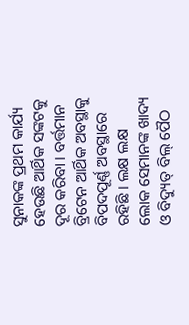ସୁନାକଙ୍କ ପ୍ରଥମ କାର୍ଯ୍ୟ ହେଉଛି ଆର୍ଥିକ ସଙ୍କଟକୁ ଦୂର କରିବା । ବର୍ତ୍ତମାନ ବ୍ରିଟେନ ଆର୍ଥିକ ଅବସ୍ଥାକୁ ବିପଦପୂର୍ଣ୍ଣ ଅବସ୍ଥାରେ ରହିଛି । ଲକ୍ଷ ଲକ୍ଷ ଲୋକ ସେମାନଙ୍କ ଖାଦ୍ୟ ଓ ବିଦ୍ୟୁତ୍ ବିଲ୍ ପୈଠ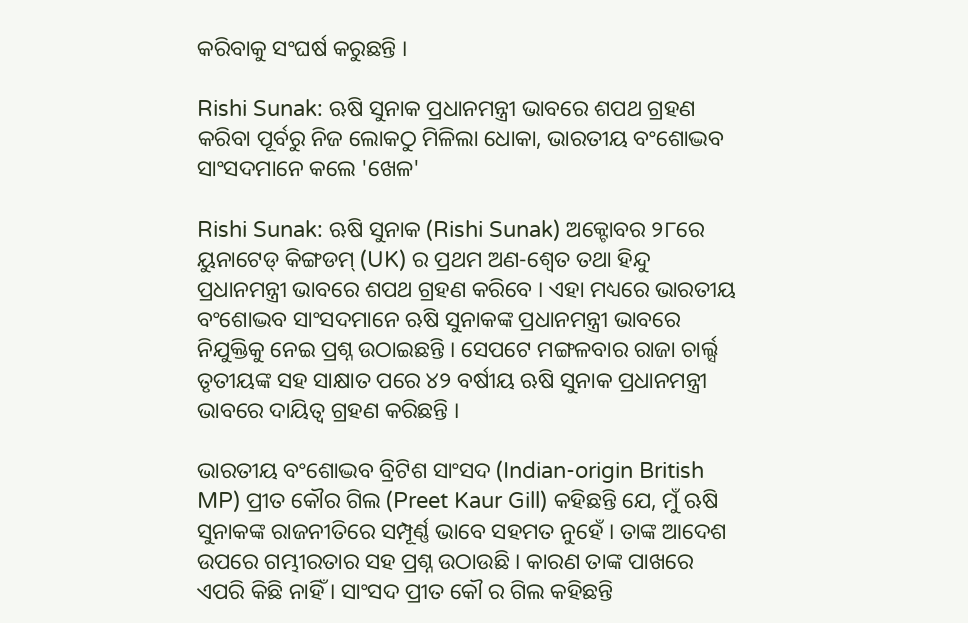କରିବାକୁ ସଂଘର୍ଷ କରୁଛନ୍ତି ।

Rishi Sunak: ଋଷି ସୁନାକ ପ୍ରଧାନମନ୍ତ୍ରୀ ଭାବରେ ଶପଥ ଗ୍ରହଣ କରିବା ପୂର୍ବରୁ ନିଜ ଲୋକଠୁ ମିଳିଲା ଧୋକା, ଭାରତୀୟ ବଂଶୋଦ୍ଭବ ସାଂସଦମାନେ କଲେ 'ଖେଳ'

Rishi Sunak: ଋଷି ସୁନାକ (Rishi Sunak) ଅକ୍ଟୋବର ୨୮ରେ ୟୁନାଟେଡ୍ କିଙ୍ଗଡମ୍ (UK) ର ପ୍ରଥମ ଅଣ-ଶ୍ୱେତ ତଥା ହିନ୍ଦୁ ପ୍ରଧାନମନ୍ତ୍ରୀ ଭାବରେ ଶପଥ ଗ୍ରହଣ କରିବେ । ଏହା ମଧ୍ୟରେ ଭାରତୀୟ ବଂଶୋଦ୍ଭବ ସାଂସଦମାନେ ଋଷି ସୁନାକଙ୍କ ପ୍ରଧାନମନ୍ତ୍ରୀ ଭାବରେ ନିଯୁକ୍ତିକୁ ନେଇ ପ୍ରଶ୍ନ ଉଠାଇଛନ୍ତି । ସେପଟେ ମଙ୍ଗଳବାର ରାଜା ଚାର୍ଲ୍ସ ତୃତୀୟଙ୍କ ସହ ସାକ୍ଷାତ ପରେ ୪୨ ବର୍ଷୀୟ ଋଷି ସୁନାକ ପ୍ରଧାନମନ୍ତ୍ରୀ ଭାବରେ ଦାୟିତ୍ୱ ଗ୍ରହଣ କରିଛନ୍ତି ।

ଭାରତୀୟ ବଂଶୋଦ୍ଭବ ବ୍ରିଟିଶ ସାଂସଦ (Indian-origin British MP) ପ୍ରୀତ କୌର ଗିଲ (Preet Kaur Gill) କହିଛନ୍ତି ଯେ, ମୁଁ ଋଷି ସୁନାକଙ୍କ ରାଜନୀତିରେ ସମ୍ପୂର୍ଣ୍ଣ ଭାବେ ସହମତ ନୁହେଁ । ତାଙ୍କ ଆଦେଶ ଉପରେ ଗମ୍ଭୀରତାର ସହ ପ୍ରଶ୍ନ ଉଠାଉଛି । କାରଣ ତାଙ୍କ ପାଖରେ ଏପରି କିଛି ନାହିଁ । ସାଂସଦ ପ୍ରୀତ କୌ ର ଗିଲ କହିଛନ୍ତି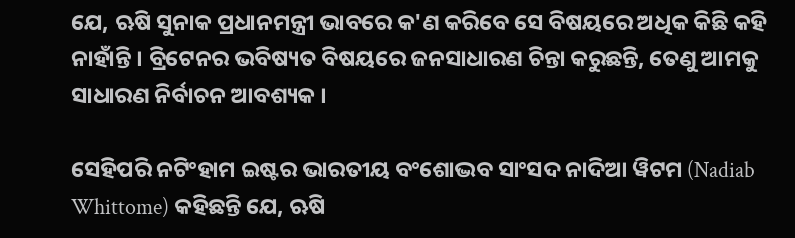ଯେ, ଋଷି ସୁନାକ ପ୍ରଧାନମନ୍ତ୍ରୀ ଭାବରେ କ'ଣ କରିବେ ସେ ବିଷୟରେ ଅଧିକ କିଛି କହି ନାହାଁନ୍ତି । ବ୍ରିଟେନର ଭବିଷ୍ୟତ ବିଷୟରେ ଜନସାଧାରଣ ଚିନ୍ତା କରୁଛନ୍ତି, ତେଣୁ ଆମକୁ ସାଧାରଣ ନିର୍ବାଚନ ଆବଶ୍ୟକ ।

ସେହିପରି ନଟିଂହାମ ଇଷ୍ଟର ଭାରତୀୟ ବଂଶୋଦ୍ଭବ ସାଂସଦ ନାଦିଆ ୱିଟମ (Nadiab Whittome) କହିଛନ୍ତି ଯେ, ଋଷି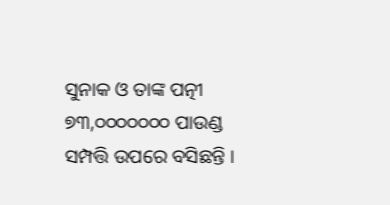ସୁନାକ ଓ ତାଙ୍କ ପତ୍ନୀ ୭୩,୦୦୦୦୦୦୦ ପାଉଣ୍ଡ ସମ୍ପତ୍ତି ଉପରେ ବସିଛନ୍ତି ।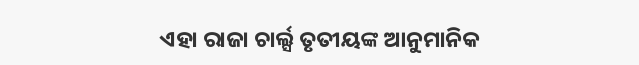ଏହା ରାଜା ଚାର୍ଲ୍ସ ତୃତୀୟଙ୍କ ଆନୁମାନିକ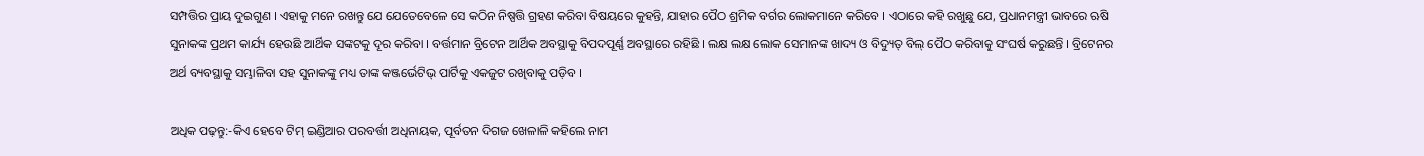ସମ୍ପତ୍ତିର ପ୍ରାୟ ଦୁଇଗୁଣ । ଏହାକୁ ମନେ ରଖନ୍ତୁ ଯେ ଯେତେବେଳେ ସେ କଠିନ ନିଷ୍ପତ୍ତି ଗ୍ରହଣ କରିବା ବିଷୟରେ କୁହନ୍ତି, ଯାହାର ପୈଠ ଶ୍ରମିକ ବର୍ଗର ଲୋକମାନେ କରିବେ । ଏଠାରେ କହି ରଖୁଛୁ ଯେ, ପ୍ରଧାନମନ୍ତ୍ରୀ ଭାବରେ ଋଷି ସୁନାକଙ୍କ ପ୍ରଥମ କାର୍ଯ୍ୟ ହେଉଛି ଆର୍ଥିକ ସଙ୍କଟକୁ ଦୂର କରିବା । ବର୍ତ୍ତମାନ ବ୍ରିଟେନ ଆର୍ଥିକ ଅବସ୍ଥାକୁ ବିପଦପୂର୍ଣ୍ଣ ଅବସ୍ଥାରେ ରହିଛି । ଲକ୍ଷ ଲକ୍ଷ ଲୋକ ସେମାନଙ୍କ ଖାଦ୍ୟ ଓ ବିଦ୍ୟୁତ୍ ବିଲ୍ ପୈଠ କରିବାକୁ ସଂଘର୍ଷ କରୁଛନ୍ତି । ବ୍ରିଟେନର ଅର୍ଥ ବ୍ୟବସ୍ଥାକୁ ସମ୍ଭାଳିବା ସହ ସୁନାକଙ୍କୁ ମଧ୍ୟ ତାଙ୍କ କଞ୍ଜର୍ଭେଟିଭ୍ ପାର୍ଟିକୁ ଏକଜୁଟ ରଖିବାକୁ ପଡ଼ିବ ।

ଅଧିକ ପଢ଼ନ୍ତୁ:-କିଏ ହେବେ ଟିମ୍ ଇଣ୍ଡିଆର ପରବର୍ତ୍ତୀ ଅଧିନାୟକ, ପୂର୍ବତନ ଦିଗଜ ଖେଳାଳି କହିଲେ ନାମ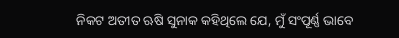ନିକଟ ଅତୀତ ଋଷି ସୁନାକ କହିଥିଲେ ଯେ, ମୁଁ ସଂପୂର୍ଣ୍ଣ ଭାବେ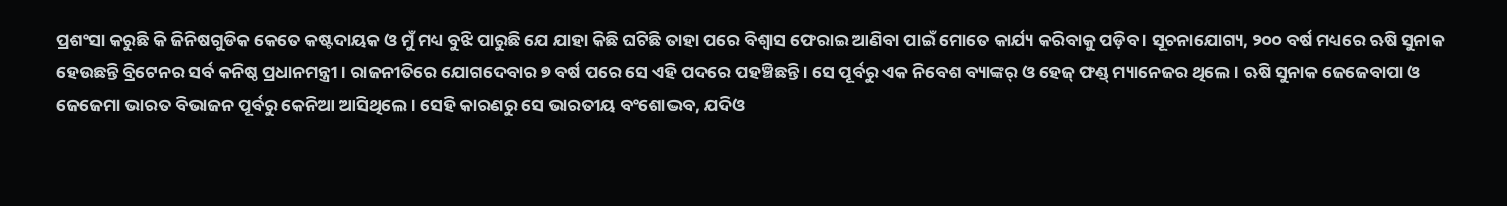ପ୍ରଶଂସା କରୁଛି କି ଜିନିଷଗୁଡିକ କେତେ କଷ୍ଟଦାୟକ ଓ ମୁଁ ମଧ୍ୟ ବୁଝି ପାରୁଛି ଯେ ଯାହା କିଛି ଘଟିଛି ତାହା ପରେ ବିଶ୍ୱାସ ଫେରାଇ ଆଣିବା ପାଇଁ ମୋତେ କାର୍ଯ୍ୟ କରିବାକୁ ପଡ଼ିବ । ସୂଚନାଯୋଗ୍ୟ, ୨୦୦ ବର୍ଷ ମଧ୍ୟରେ ଋଷି ସୁନାକ ହେଉଛନ୍ତି ବ୍ରିଟେନର ସର୍ବ କନିଷ୍ଠ ପ୍ରଧାନମନ୍ତ୍ରୀ । ରାଜନୀତିରେ ଯୋଗଦେବାର ୭ ବର୍ଷ ପରେ ସେ ଏହି ପଦରେ ପହଞ୍ଚିଛନ୍ତି । ସେ ପୂର୍ବରୁ ଏକ ନିବେଶ ବ୍ୟାଙ୍କର୍ ଓ ହେଜ୍ ଫଣ୍ଡ୍ ମ୍ୟାନେଜର ଥିଲେ । ଋଷି ସୁନାକ ଜେଜେବାପା ଓ ଜେଜେମା ଭାରତ ବିଭାଜନ ପୂର୍ବରୁ କେନିଆ ଆସିଥିଲେ । ସେହି କାରଣରୁ ସେ ଭାରତୀୟ ବଂଶୋଦ୍ଭବ, ଯଦିଓ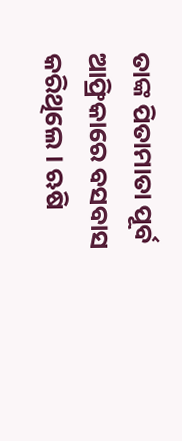ତାଙ୍କ ପିତାମାତା ପୂର୍ବ ଆଫ୍ରିକାରେ ବସବାସ କରିଥିଲେ । ଋଷି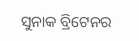ସୁନାକ ବ୍ରିଟେନର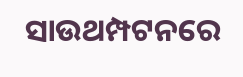ସାଉଥମ୍ପଟନରେ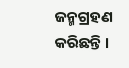ଜନ୍ମଗ୍ରହଣ କରିଛନ୍ତି ।